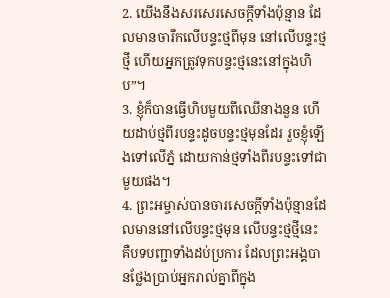2. យើងនឹងសរសេរសេចក្ដីទាំងប៉ុន្មាន ដែលមានចារឹកលើបន្ទះថ្មពីមុន នៅលើបន្ទះថ្មថ្មី ហើយអ្នកត្រូវទុកបន្ទះថ្មនេះនៅក្នុងហិប”។
3. ខ្ញុំក៏បានធ្វើហិបមួយពីឈើនាងនួន ហើយដាប់ថ្មពីរបន្ទះដូចបន្ទះថ្មមុនដែរ រួចខ្ញុំឡើងទៅលើភ្នំ ដោយកាន់ថ្មទាំងពីរបន្ទះទៅជាមួយផង។
4. ព្រះអម្ចាស់បានចារសេចក្ដីទាំងប៉ុន្មានដែលមាននៅលើបន្ទះថ្មមុន លើបន្ទះថ្មថ្មីនេះ គឺបទបញ្ជាទាំងដប់ប្រការ ដែលព្រះអង្គបានថ្លែងប្រាប់អ្នករាល់គ្នាពីក្នុង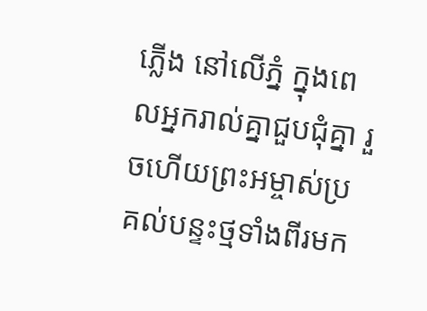ភ្លើង នៅលើភ្នំ ក្នុងពេលអ្នករាល់គ្នាជួបជុំគ្នា រួចហើយព្រះអម្ចាស់ប្រគល់បន្ទះថ្មទាំងពីរមក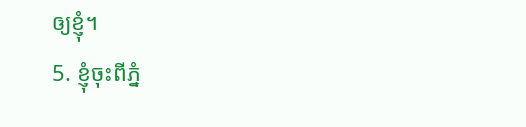ឲ្យខ្ញុំ។
5. ខ្ញុំចុះពីភ្នំ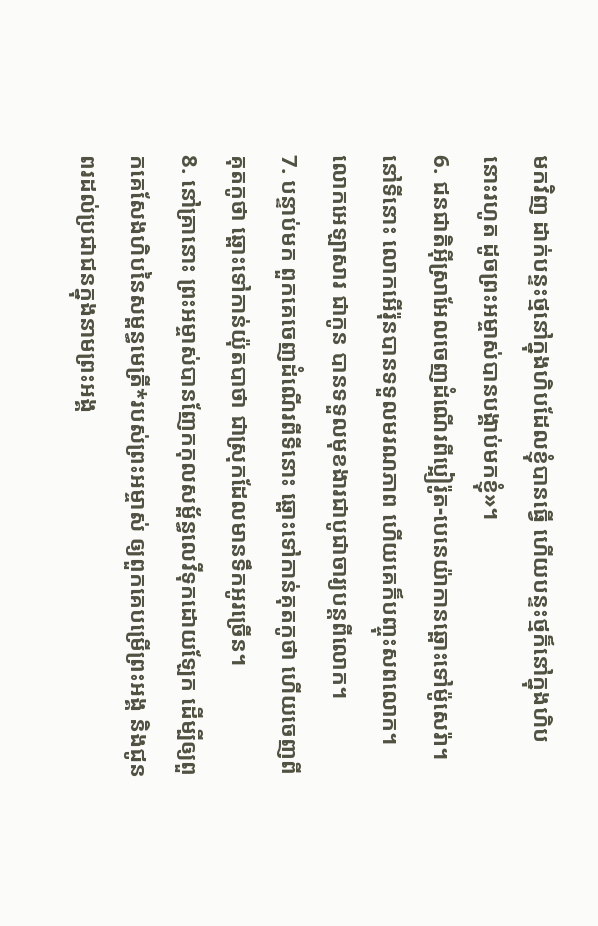មកវិញ ដាក់បន្ទះថ្មនៅក្នុងហិបដែលខ្ញុំបានធ្វើ ហើយបន្ទះថ្មក៏នៅក្នុងហិបនោះរហូត ដូចព្រះអម្ចាស់បានបង្គាប់មកខ្ញុំ»។
6. ជនជាតិអ៊ីស្រាអែលចេញដំណើរពីប្អៀរ៉ូត-បេនេយ៉ាកានឆ្ពោះទៅម៉ូសេរ៉ា។ នៅទីនោះ លោកអើរ៉ុនបានទទួលមរណភាព ហើយគេក៏បញ្ចុះសពលោក។ លោកអេឡាសារ ជាកូន បានទទួលមុខងារជាបូជាចារ្យបន្តពីលោក។
7. បន្ទាប់មក ពួកគេចេញដំណើរពីទីនោះ ឆ្ពោះទៅកាន់គុតកូថា ហើយចេញពីគុតកូថា ឆ្ពោះទៅកាន់យ៉ុតបាថា ជាស្រុកដែលមានទឹកអូរច្រើន។
8. នៅគ្រានោះ ព្រះអម្ចាស់បានញែកកុលសម្ព័ន្ធលេវីទុកដោយឡែក ដើម្បីឲ្យពួកគេសែងហិបនៃសម្ពន្ធមេត្រី*របស់ព្រះអម្ចាស់ ឲ្យពួកគេបម្រើព្រះអង្គ និងជូនពរដល់ប្រជាជនក្នុងនាមព្រះអង្គ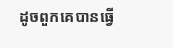ដូចពួកគេបានធ្វើ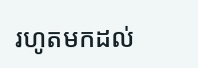រហូតមកដល់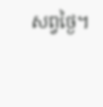សព្វថ្ងៃ។